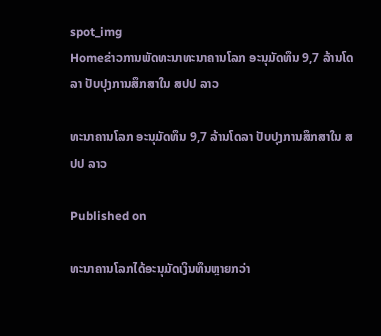spot_img
Homeຂ່າວການພັດທະນາທະນາຄານໂລກ ອະນຸມັດທຶນ 9,7 ລ້ານໂດລາ ປັບປຸງການສຶກສາໃນ ສປປ ລາວ

ທະນາຄານໂລກ ອະນຸມັດທຶນ 9,7 ລ້ານໂດລາ ປັບປຸງການສຶກສາໃນ ສປປ ລາວ

Published on

ທະນາຄານໂລກໄດ້ອະນຸມັດເງິນທຶນຫຼາຍກວ່າ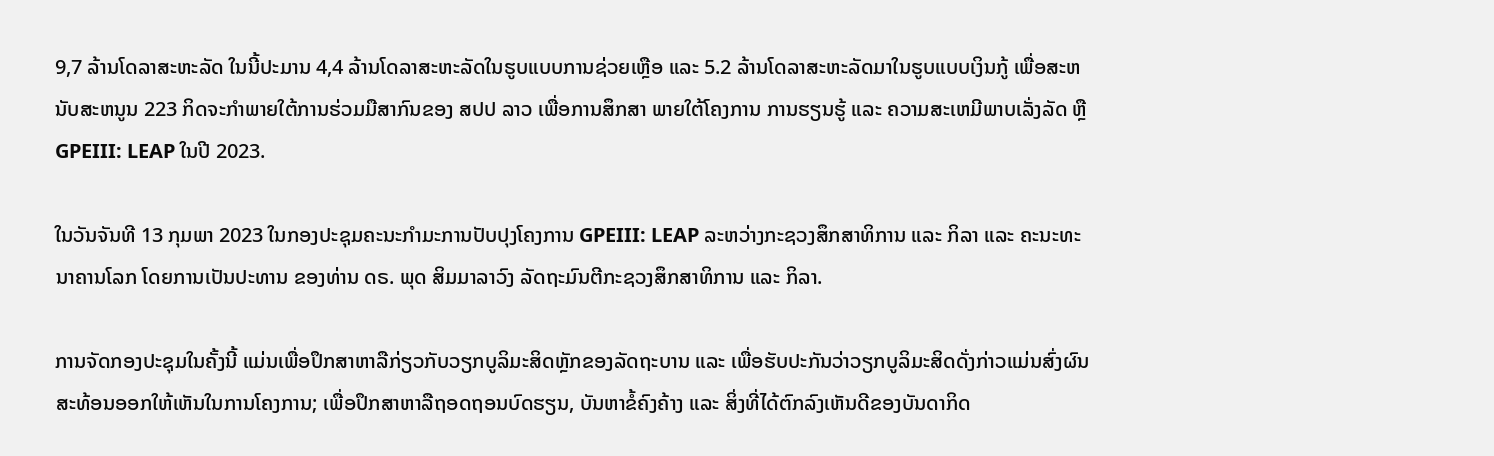9,7 ລ້ານໂດລາສະຫະລັດ ໃນນີ້ປະມານ 4,4 ລ້ານໂດລາສະຫະລັດໃນຮູບແບບການຊ່ວຍເຫຼືອ ແລະ 5.2 ລ້ານໂດລາສະຫະລັດມາໃນຮູບແບບເງິນກູ້ ເພື່ອສະຫນັບສະຫນູນ 223 ກິດຈະກໍາພາຍໃຕ້ການຮ່ວມມືສາກົນຂອງ ສປປ ລາວ ເພື່ອການສຶກສາ ພາຍໃຕ້ໂຄງການ ການຮຽນຮູ້ ແລະ ຄວາມສະເຫມີພາບເລັ່ງລັດ ຫຼື GPEIII: LEAP ໃນປີ 2023.

ໃນວັນຈັນທີ 13 ກຸມພາ 2023 ໃນກອງປະຊຸມຄະນະກໍາມະການປັບປຸງໂຄງການ GPEIII: LEAP ລະຫວ່າງກະຊວງສຶກສາທິການ ແລະ ກິລາ ແລະ ຄະນະທະນາຄານໂລກ ໂດຍການເປັນປະທານ ຂອງທ່ານ ດຣ. ພຸດ ສິມມາລາວົງ ລັດຖະມົນຕີກະຊວງສຶກສາທິການ ແລະ ກິລາ.

ການຈັດກອງປະຊຸມໃນຄັ້ງນີ້ ແມ່ນເພື່ອປຶກສາຫາລືກ່ຽວກັບວຽກບູລິມະສິດຫຼັກຂອງລັດຖະບານ ແລະ ເພື່ອຮັບປະກັນວ່າວຽກບູລິມະສິດດັ່ງກ່າວແມ່ນສົ່ງຜົນສະທ້ອນອອກໃຫ້ເຫັນໃນການໂຄງການ; ເພື່ອປຶກສາຫາລືຖອດຖອນບົດຮຽນ, ບັນຫາຂໍ້ຄົງຄ້າງ ແລະ ສິ່ງທີ່ໄດ້ຕົກລົງເຫັນດີຂອງບັນດາກິດ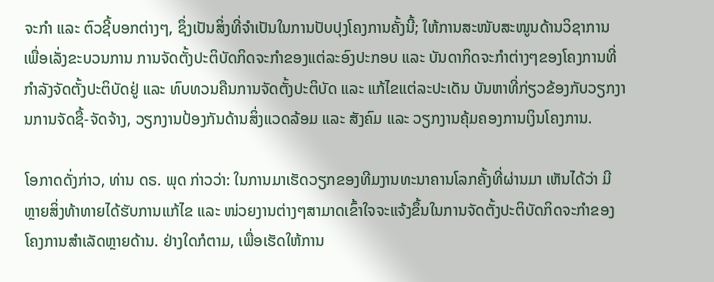ຈະກໍາ ແລະ ຕົວຊີ້ບອກຕ່າງໆ, ຊຶ່ງເປັນສິ່ງທີ່ຈໍາເປັນໃນການປັບປຸງໂຄງການຄັ້ງນີ້; ໃຫ້ການສະໜັບສະໜູນດ້ານວິຊາການ ເພື່ອເລັ່ງຂະບວນການ ການຈັດຕັ້ງປະຕິບັດກິດຈະກໍາຂອງແຕ່ລະອົງປະກອບ ແລະ ບັນດາກິດຈະກໍາຕ່າງໆຂອງໂຄງການທີ່ກໍາລັງຈັດຕັ້ງປະຕິບັດຢູ່ ແລະ ທົບທວນຄືນການຈັດຕັ້ງປະຕິບັດ ແລະ ແກ້ໄຂແຕ່ລະປະເດັນ ບັນຫາທີ່ກ່ຽວຂ້ອງກັບວຽກງານການຈັດຊື້-ຈັດຈ້າງ, ວຽກງານປ້ອງກັນດ້ານສິ່ງແວດລ້ອມ ແລະ ສັງຄົມ ແລະ ວຽກງານຄຸ້ມຄອງການເງິນໂຄງການ.

ໂອກາດດັ່ງກ່າວ, ທ່ານ ດຣ. ພຸດ ກ່າວວ່າ: ໃນການມາເຮັດວຽກຂອງທີມງານທະນາຄານໂລກຄັ້ງທີ່ຜ່ານມາ ເຫັນໄດ້ວ່າ ມີຫຼາຍສິ່ງທ້າທາຍໄດ້ຮັບການແກ້ໄຂ ແລະ ໜ່ວຍງານຕ່າງໆສາມາດເຂົ້າໃຈຈະແຈ້ງຂຶ້ນໃນການຈັດຕັ້ງປະຕິບັດກິດຈະກຳຂອງໂຄງການສຳເລັດຫຼາຍດ້ານ. ຢ່າງໃດກໍຕາມ, ເພື່ອເຮັດໃຫ້ການ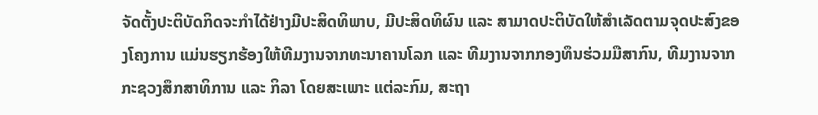ຈັດຕັ້ງປະຕິບັດກິດຈະກຳໄດ້ຢ່າງມີປະສິດທິພາບ, ມີປະສິດທິຜົນ ແລະ ສາມາດປະຕິບັດໃຫ້ສຳເລັດຕາມຈຸດປະສົງຂອງໂຄງການ ແມ່ນຮຽກຮ້ອງໃຫ້ທີມງານຈາກທະນາຄານໂລກ ແລະ ທີມງານຈາກກອງທຶນຮ່ວມມືສາກົນ, ທີມງານຈາກກະຊວງສຶກສາທິການ ແລະ ກິລາ ໂດຍສະເພາະ ແຕ່ລະກົມ, ສະຖາ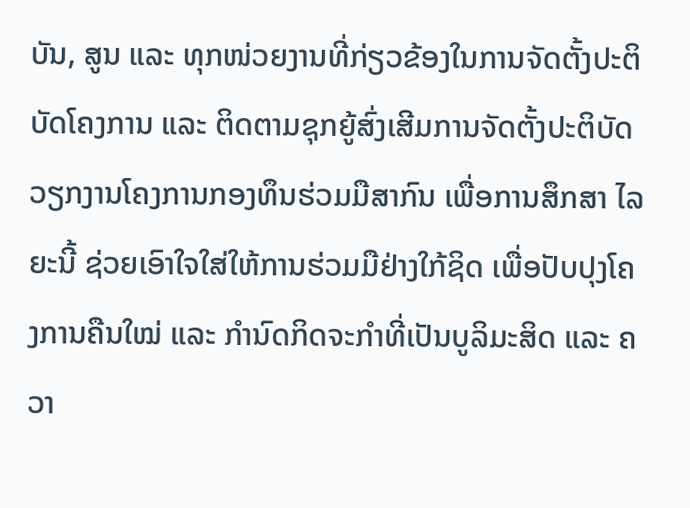ບັນ, ສູນ ແລະ ທຸກໜ່ວຍງານທີ່ກ່ຽວຂ້ອງໃນການຈັດຕັ້ງປະຕິບັດໂຄງການ ແລະ ຕິດຕາມຊຸກຍູ້ສົ່ງເສີມການຈັດຕັ້ງປະຕິບັດວຽກງານໂຄງການກອງທຶນຮ່ວມມືສາກົນ ເພື່ອການສຶກສາ ໄລຍະນີ້ ຊ່ວຍເອົາໃຈໃສ່ໃຫ້ການຮ່ວມມືຢ່າງໃກ້ຊິດ ເພື່ອປັບປຸງໂຄງການຄືນໃໝ່ ແລະ ກຳນົດກິດຈະກຳທີ່ເປັນບູລິມະສິດ ແລະ ຄວາ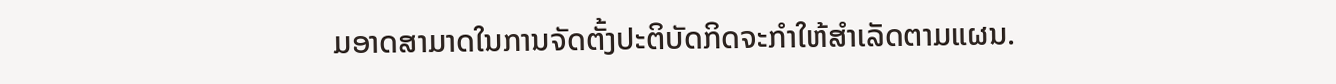ມອາດສາມາດໃນການຈັດຕັ້ງປະຕິບັດກິດຈະກຳໃຫ້ສຳເລັດຕາມແຜນ.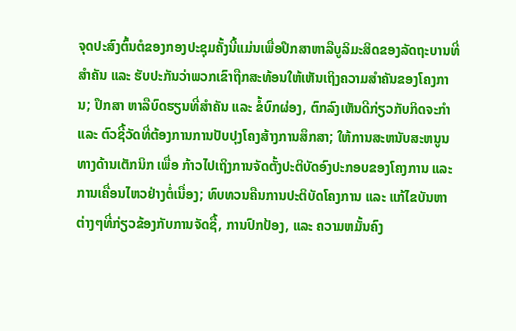ຈຸດປະສົງຕົ້ນຕໍຂອງກອງປະຊຸມຄັ້ງນີ້ແມ່ນເພື່ອປຶກສາຫາລືບູລິມະສິດຂອງລັດຖະບານທີ່ສໍາຄັນ ແລະ ຮັບປະກັນວ່າພວກເຂົາຖືກສະທ້ອນໃຫ້ເຫັນເຖິງຄວາມສໍາຄັນຂອງໂຄງການ; ປຶກສາ ຫາລືບົດຮຽນທີ່ສໍາຄັນ ແລະ ຂໍ້ບົກຜ່ອງ, ຕົກລົງເຫັນດີກ່ຽວກັບກິດຈະກໍາ ແລະ ຕົວຊີ້ວັດທີ່ຕ້ອງການການປັບປຸງໂຄງສ້າງການສຶກສາ; ໃຫ້ການສະຫນັບສະຫນູນທາງດ້ານເຕັກນິກ ເພື່ອ ກ້າວໄປເຖິງການຈັດຕັ້ງປະຕິບັດອົງປະກອບຂອງໂຄງການ ແລະ ການເຄື່ອນໄຫວຢ່າງຕໍ່ເນື່ອງ; ທົບທວນຄືນການປະຕິບັດໂຄງການ ແລະ ແກ້ໄຂບັນຫາຕ່າງໆທີ່ກ່ຽວຂ້ອງກັບການຈັດຊື້, ການປົກປ້ອງ, ແລະ ຄວາມຫມັ້ນຄົງ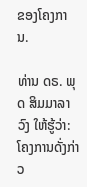ຂອງໂຄງການ.

ທ່ານ ດຣ. ພຸດ ສິມມາລາວົງ ໃຫ້ຮູ້ວ່າ: ໂຄງການດັ່ງກ່າວ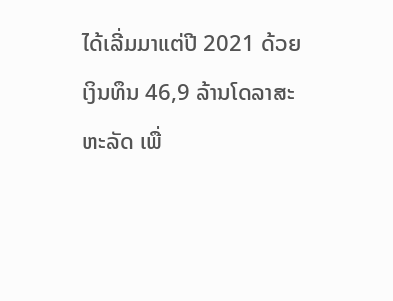ໄດ້ເລີ່ມມາແຕ່ປີ 2021 ດ້ວຍເງິນທຶນ 46,9 ລ້ານໂດລາສະຫະລັດ ເພື່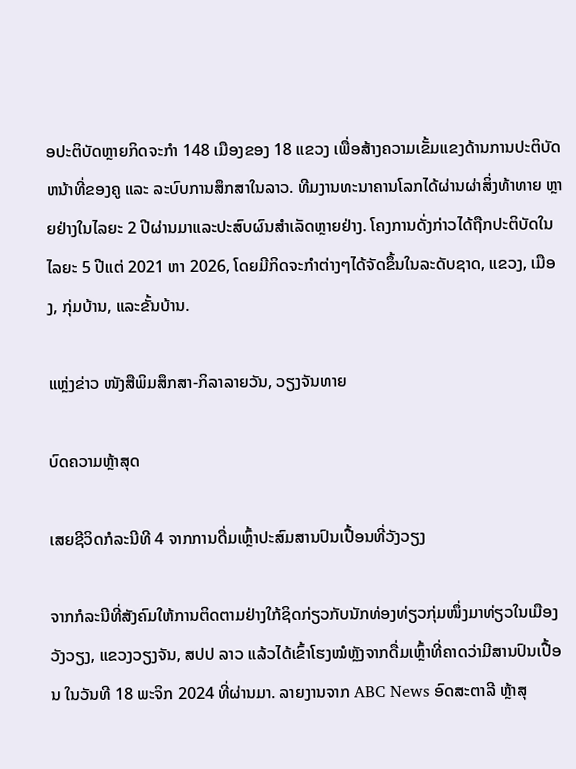ອປະຕິບັດຫຼາຍກິດຈະກໍາ 148 ເມືອງຂອງ 18 ແຂວງ ເພື່ອສ້າງຄວາມເຂັ້ມແຂງດ້ານການປະຕິບັດຫນ້າທີ່ຂອງຄູ ແລະ ລະບົບການສຶກສາໃນລາວ. ທີມງານທະນາຄານໂລກໄດ້ຜ່ານຜ່າສິ່ງທ້າທາຍ ຫຼາຍຢ່າງໃນໄລຍະ 2 ປີຜ່ານມາແລະປະສົບຜົນສໍາເລັດຫຼາຍຢ່າງ. ໂຄງການດັ່ງກ່າວໄດ້ຖືກປະຕິບັດໃນໄລຍະ 5 ປີແຕ່ 2021 ຫາ 2026, ໂດຍມີກິດຈະກໍາຕ່າງໆໄດ້ຈັດຂຶ້ນໃນລະດັບຊາດ, ແຂວງ, ເມືອງ, ກຸ່ມບ້ານ, ແລະຂັ້ນບ້ານ.

ແຫຼ່ງຂ່າວ ໜັງສືພິມສຶກສາ-ກິລາລາຍວັນ, ວຽງຈັນທາຍ

ບົດຄວາມຫຼ້າສຸດ

ເສຍຊີວິດກໍລະນີທີ 4 ຈາກການດື່ມເຫຼົ້າປະສົມສານປົນເປື້ອນທີ່ວັງວຽງ

ຈາກກໍລະນີທີ່ສັງຄົມໃຫ້ການຕິດຕາມຢ່າງໃກ້ຊິດກ່ຽວກັບນັກທ່ອງທ່ຽວກຸ່ມໜຶ່ງມາທ່ຽວໃນເມືອງວັງວຽງ, ແຂວງວຽງຈັນ, ສປປ ລາວ ແລ້ວໄດ້ເຂົ້າໂຮງໝໍຫຼັງຈາກດື່ມເຫຼົ້າທີ່ຄາດວ່າມີສານປົນເປື້ອນ ໃນວັນທີ 18 ພະຈິກ 2024 ທີ່ຜ່ານມາ. ລາຍງານຈາກ ABC News ອົດສະຕາລີ ຫຼ້າສຸ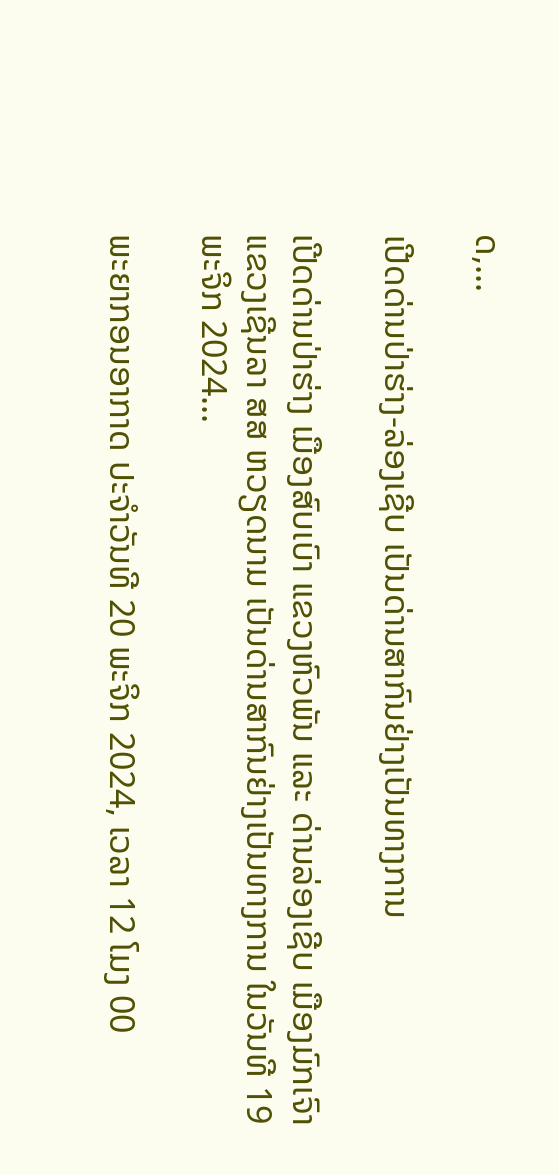ດ,...

ເປີດດ່ານປ່າຮ່າງ-ລ່ອງເຊີບ ເປັນດ່ານສາກົນຢ່າງເປັນທາງການ

ເປີດດ່ານປ່າຮ່າງ ເມືອງສົບເບົາ ແຂວງຫົວພັນ ແລະ ດ່ານລ່ອງເຊີບ ເມືອງມົກເຈົາ ແຂວງເຊີນລາ ສສ ຫວຽດນາມ ເປັນດ່ານສາກົນຢ່າງເປັນທາງການ ໃນວັນທີ 19 ພະຈິກ 2024...

ພະຍາກອນອາກາດ ປະຈໍາວັນທີ 20 ພະຈິກ 2024, ເວລາ 12 ໂມງ 00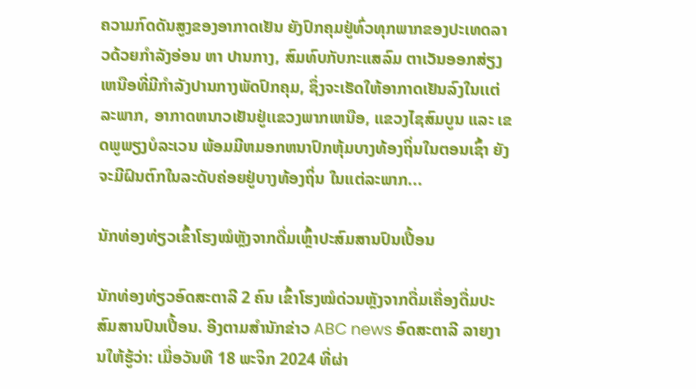ຄວາມກົດດັນສູງຂອງອາກາດເຢັນ ຍັງປົກຄຸມຢູ່ທົ່ວທຸກພາກຂອງປະເທດລາວດ້ວຍກໍາລັງອ່ອນ ຫາ ປານກາງ, ສົມທົບກັບກະແສລົມ ຕາເວັນອອກສ່ຽງເຫນືອທີ່ມີກໍາລັງປານກາງພັດປົກຄຸມ, ຊຶ່ງຈະເຮັດໃຫ້ອາກາດເຢັນລົງໃນເເຕ່ລະພາກ, ອາກາດຫນາວເຢັນຢູ່ເເຂວງພາກເຫນືອ, ແຂວງໄຊສົມບູນ ແລະ ເຂດພູພຽງບໍລະເວນ ພ້ອມມີຫມອກຫນາປົກຫຸ້ມບາງທ້ອງຖິ່ນໃນຕອນເຊົ້າ ຍັງຈະມີຝົນຕົກໃນລະດັບຄ່ອຍຢູ່ບາງທ້ອງຖິ່ນ ໃນແຕ່ລະພາກ...

ນັກທ່ອງທ່ຽວເຂົ້າໂຮງໝໍຫຼັງຈາກດື່ມເຫຼົ້າປະສົມສານປົນເປື້ອນ

ນັກທ່ອງທ່ຽວອົດສະຕາລີ 2 ຄົນ ເຂົ້າໂຮງໝໍດ່ວນຫຼັງຈາກດື່ມເຄື່ອງດື່ມປະສົມສານປົນເປື້ອນ. ອີງຕາມສຳນັກຂ່າວ ABC news ອົດສະຕາລີ ລາຍງານໃຫ້ຮູ້ວ່າ: ເມື່ອວັນທີ 18 ພະຈິກ 2024 ທີ່ຜ່າ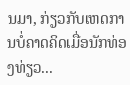ນມາ, ກ່ຽວກັບເຫດການບໍ່ຄາດຄິດເມື່ອນັກທ່ອງທ່ຽວ...